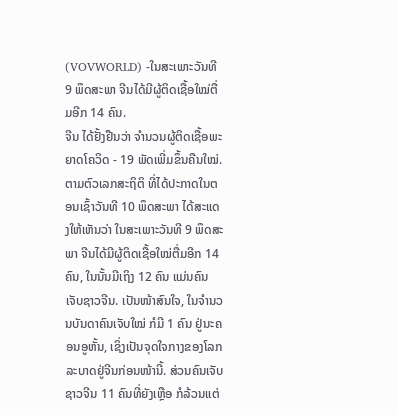(VOVWORLD) -ໃນສະເພາະວັນທີ 9 ພຶດສະພາ ຈີນໄດ້ມີຜູ້ຕິດເຊື້ອໃໝ່ຕື່ມອີກ 14 ຄົນ.
ຈີນ ໄດ້ຢັ້ງຢືນວ່າ ຈຳນວນຜູ້ຕິດເຊື້ອພະຍາດໂຄວິດ - 19 ພັດເພີ່ມຂຶ້ນຄືນໃໝ່. ຕາມຕົວເລກສະຖິຕິ ທີ່ໄດ້ປະກາດໃນຕອນເຊົ້າວັນທີ 10 ພຶດສະພາ ໄດ້ສະແດງໃຫ້ເຫັນວ່າ ໃນສະເພາະວັນທີ 9 ພຶດສະພາ ຈີນໄດ້ມີຜູ້ຕິດເຊື້ອໃໝ່ຕື່ມອີກ 14 ຄົນ, ໃນນັ້ນມີເຖິງ 12 ຄົນ ແມ່ນຄົນເຈັບຊາວຈີນ. ເປັນໜ້າສົນໃຈ, ໃນຈຳນວນບັນດາຄົນເຈັບໃໝ່ ກໍມີ 1 ຄົນ ຢູ່ນະຄອນອູຫັ້ນ, ເຊິ່ງເປັນຈຸດໃຈກາງຂອງໂລກລະບາດຢູ່ຈີນກ່ອນໜ້ານີ້. ສ່ວນຄົນເຈັບຊາວຈີນ 11 ຄົນທີ່ຍັງເຫຼືອ ກໍລ້ວນແຕ່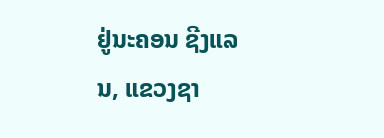ຢູ່ນະຄອນ ຊີງແລນ, ແຂວງຊາ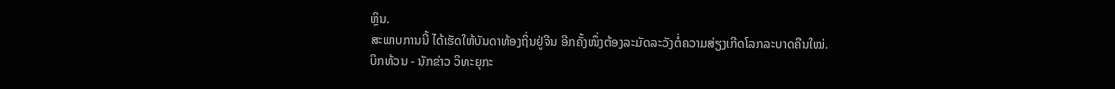ຫຼິນ.
ສະພາບການນີ້ ໄດ້ເຮັດໃຫ້ບັນດາທ້ອງຖິ່ນຢູ່ຈີນ ອີກຄັ້ງໜຶ່ງຕ້ອງລະມັດລະວັງຕໍ່ຄວາມສ່ຽງເກີດໂລກລະບາດຄືນໃໝ່.
ບິກທ້ວນ - ນັກຂ່າວ ວິທະຍຸກະ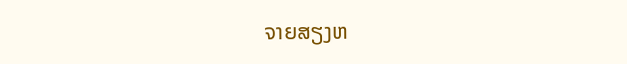ຈາຍສຽງຫ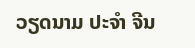ວຽດນາມ ປະຈຳ ຈີນ